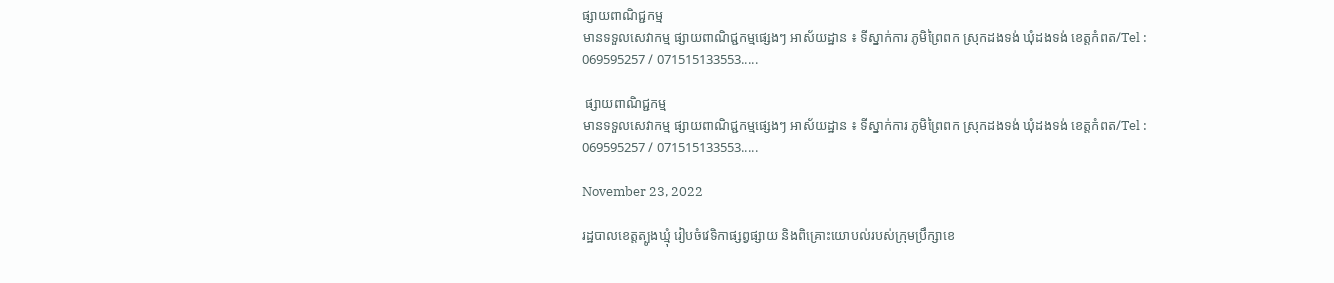ផ្សាយពាណិជ្ជកម្ម
មានទទួលសេវាកម្ម ផ្សាយពាណិជ្ជកម្មផ្សេងៗ អាស័យដ្ឋាន ៖ ទីស្នាក់ការ ភូមិព្រៃពក ស្រុកដងទង់ ឃុំដងទង់ ខេត្តកំពត/Tel : 069595257 / 071515133553.....

 ផ្សាយពាណិជ្ជកម្ម
មានទទួលសេវាកម្ម ផ្សាយពាណិជ្ជកម្មផ្សេងៗ អាស័យដ្ឋាន ៖ ទីស្នាក់ការ ភូមិព្រៃពក ស្រុកដងទង់ ឃុំដងទង់ ខេត្តកំពត/Tel : 069595257 / 071515133553.....

November 23, 2022

រដ្ឋបាលខេត្តត្បូងឃ្មុំ រៀបចំវេទិកាផ្សព្វផ្សាយ និងពិគ្រោះយោបល់របស់ក្រុមប្រឹក្សាខេ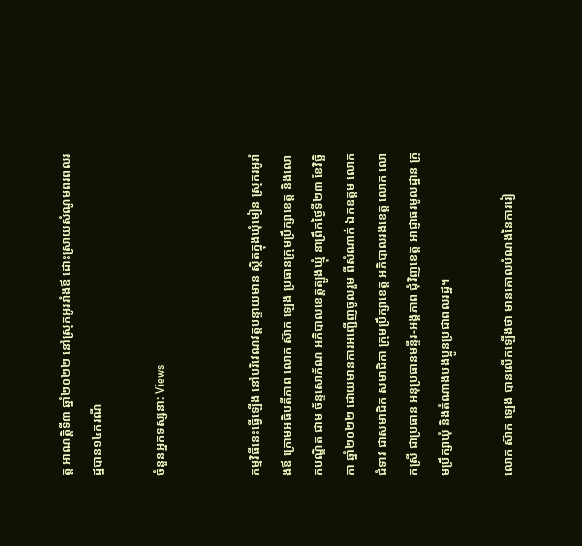ត្ត អាណត្តិទី៣ ឆ្នាំ២០២២ នៅស្រុកអូររាំងឪ ដោះស្រាយសំណូមពរពលរដ្ឋបាន១៤ករណី

ចំនួនអ្នកទស្សនា: Views


កម្មវិធីនេះធ្វើឡើង នៅបរិវេណវត្តបន្ទាយមាន ស្ថិតក្នុងឃុំមៀន ស្រុករអូរាំងឪ ក្រោមអធិបតីភាព លោក ស៊ាក ឡេង ប្រធានក្រុមប្រឹក្សាខេត្ត និងលោកបណ្ឌិត ជាម ច័ន្ទសោភ័ណ អភិបាលខេត្តត្បូងឃ្មុំ នាព្រឹកថ្ងៃទី២៣ ខែវិច្ឆិកា ឆ្នាំ២០២២ ដោយមានការអញ្ជើញចូលរួម ពីសំណាក់ ឯកឧត្តម លោកជំទាវ ជាសមាជិក សមាជិកា ក្រុមប្រឹក្សាខេត្ត អភិបាលរងខេត្ត លោក លោកស្រី ជាប្រធាន អនុប្រធានមន្ទីរ-អង្គភាព ជុំវិញខេត្ត អាជ្ញាធរមូលដ្ឋាន ក្រុមប្រឹក្សាឃុំ និងតំណាងបងប្អូនប្រជាពលរដ្ឋ។

លោក ស៊ាក ឡេង បានលើកឡើងថា មានគោលបំណងនៃការរៀ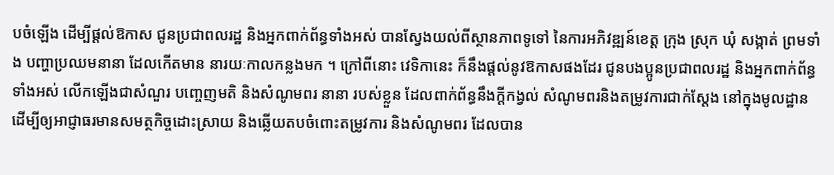បចំឡើង ដើម្បីផ្តល់ឱកាស ជូនប្រជាពលរដ្ឋ និងអ្នកពាក់ព័ន្ធទាំងអស់ បានស្វែងយល់ពីស្ថានភាពទូទៅ នៃការអភិវឌ្ឍន៍ខេត្ត ក្រុង ស្រុក ឃុំ សង្កាត់ ព្រមទាំង បញ្ហាប្រឈមនានា ដែលកើតមាន នារយៈកាលកន្លងមក ។ ក្រៅពីនោះ វេទិកានេះ ក៏នឹងផ្តល់នូវឱកាសផងដែរ ជូនបងប្អូនប្រជាពលរដ្ឋ និងអ្នកពាក់ព័ន្ធទាំងអស់ លើកឡើងជាសំណួរ បញ្ចេញមតិ និងសំណូមពរ នានា របស់ខ្លួន ដែលពាក់ព័ន្ធនឹងក្តីកង្វល់ សំណូមពរនិងតម្រូវការជាក់ស្តែង នៅក្នុងមូលដ្ឋាន ដើម្បីឲ្យអាជ្ញាធរមានសមត្ថកិច្ចដោះស្រាយ និងឆ្លើយតបចំពោះតម្រូវការ និងសំណូមពរ ដែលបាន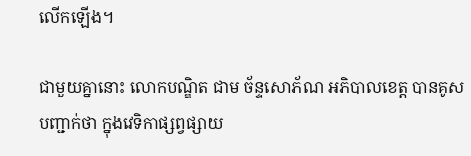លើកឡើង។

ជាមួយគ្នានោះ លោកបណ្ឌិត ជាម ច័ន្ទសោភ័ណ អភិបាលខេត្ត បានគូសបញ្ជាក់ថា ក្នុងវេទិកាផ្សព្វផ្សាយ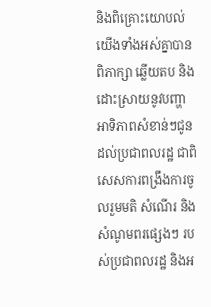និងពិគ្រោះយោបល់ យើងទាំងអស់គ្នាបានពិភាក្សា ឆ្លើយតប និងដោះស្រាយនូវបញ្ហាអាទិភាពសំខាន់ៗជូនដល់ប្រជាពលរដ្ឋ ជាពិសេសការពង្រឹងការចូលរួមមតិ សំណើរ និងសំណូមពរផ្សេងៗ របស់ប្រជាពលរដ្ឋ និងអ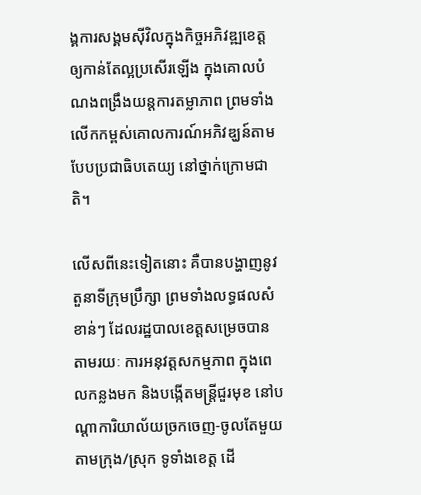ង្គការសង្គមស៊ីវិលក្នុងកិច្ចអភិវឌ្ឍខេត្ត ឲ្យកាន់តែល្អប្រសើរឡើង ក្នុងគោលបំណងពង្រឹងយន្តការតម្លាភាព ព្រមទាំងលើកកម្ពស់គោលការណ៍អភិវឌ្ឃន៍តាមបែបប្រជាធិបតេយ្យ នៅថ្នាក់ក្រោមជាតិ។

លើសពីនេះទៀតនោះ គឺបានបង្ហាញនូវតួនាទីក្រុមប្រឹក្សា ព្រមទាំងលទ្ធផលសំខាន់ៗ ដែលរដ្ឋបាលខេត្តសម្រេចបាន តាមរយៈ ការអនុវត្តសកម្មភាព ក្នុងពេលកន្លងមក និងបង្កើតមន្រ្តីជួរមុខ នៅបណ្តាការិយាល័យច្រកចេញ-ចូលតែមួយ តាមក្រុង/ស្រុក ទូទាំងខេត្ត ដើ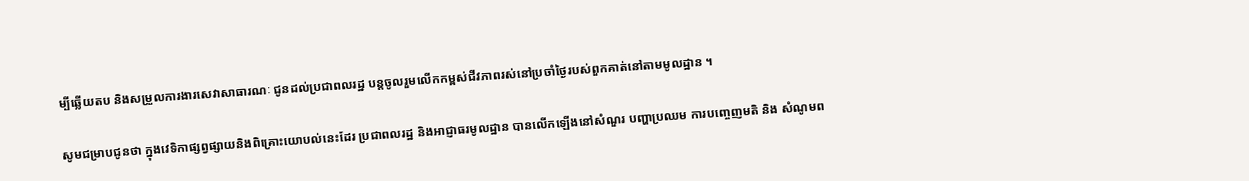ម្បីឆ្លើយតប និងសម្រួលការងារសេវាសាធារណៈ ជូនដល់ប្រជាពលរដ្ឋ បន្តចូលរួមលើកកម្ពស់ជីវភាពរស់នៅប្រចាំថ្ងៃរបស់ពួកគាត់នៅតាមមូលដ្ឋាន ។

សូមជម្រាបជូនថា ក្នុងវេទិកាផ្សព្វផ្សាយនិងពិគ្រោះយោបល់នេះដែរ ប្រជាពលរដ្ឋ និងអាជ្ញាធរមូលដ្ឋាន បានលើកឡើងនៅសំណួរ បញ្ហាប្រឈម ការបញ្ចេញមតិ និង សំណូមព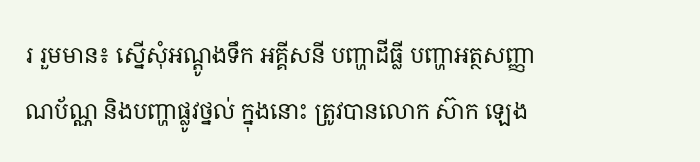រ រួមមាន៖ ស្នើសុំអណ្តូងទឹក អគ្គីសនី បញ្ហាដីធ្លី បញ្ហាអត្ថសញ្ញាណប័ណ្ណ និងបញ្ហាផ្លូវថ្នល់ ក្នុងនោះ ត្រូវបានលោក ស៊ាក ឡេង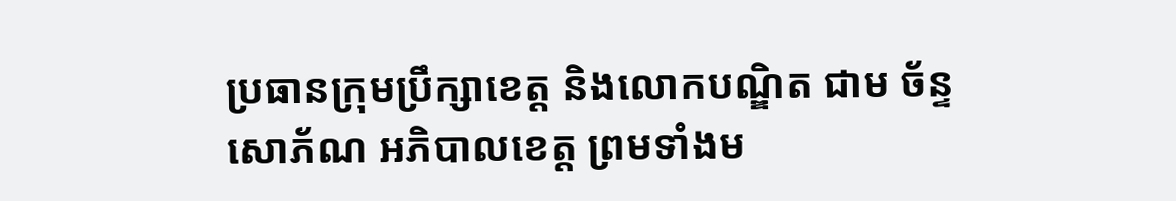ប្រធានក្រុមប្រឹក្សាខេត្ត និងលោកបណ្ឌិត ជាម ច័ន្ទសោភ័ណ អភិបាលខេត្ត ព្រមទាំងម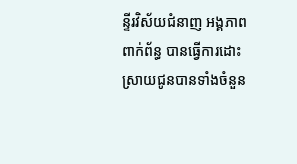ន្ទីរវិស័យជំនាញ អង្គភាព ពាក់ព័ន្ធ បានធ្វើការដោះស្រាយជូនបានទាំងចំនួន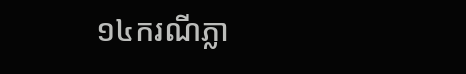១៤ករណីភ្លា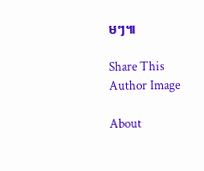មៗ៕

Share This
Author Image

About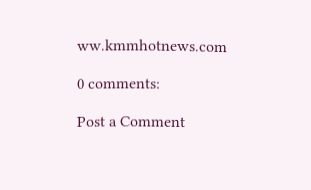ww.kmmhotnews.com

0 comments:

Post a Comment